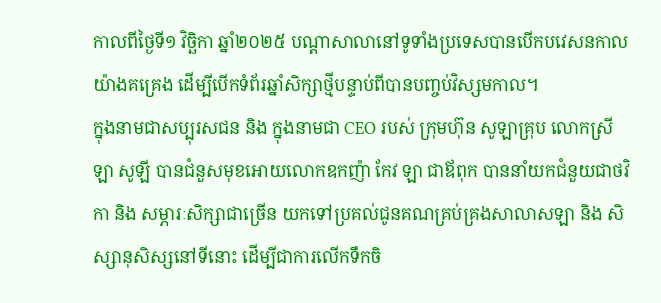កាលពីថ្ងៃទី១ វិច្ឆិកា ឆ្នាំ២០២៥ បណ្ដាសាលានៅទូទាំងប្រទេសបានបើកបវេសនកាលយ៉ាងគគ្រេង ដើម្បីបើកទំព័រឆ្នាំសិក្សាថ្មីបន្ទាប់ពីបានបញ្ចប់វិស្សមកាល។
ក្នុងនាមជាសប្បុរសជន និង ក្នុងនាមជា CEO របស់ ក្រុមហ៊ុន សូឡាគ្រុប លោកស្រី ឡា សូឡី បានជំនួសមុខអោយលោកឧកញ៉ា កែវ ឡា ជាឪពុក បាននាំយកជំនួយជាថវិកា និង សម្ភារៈសិក្សាជាច្រើន យកទៅប្រគល់ជូនគណគ្រប់គ្រងសាលាសឡា និង សិស្សានុសិស្សនៅទីនោះ ដើម្បីជាការលើកទឹកចិ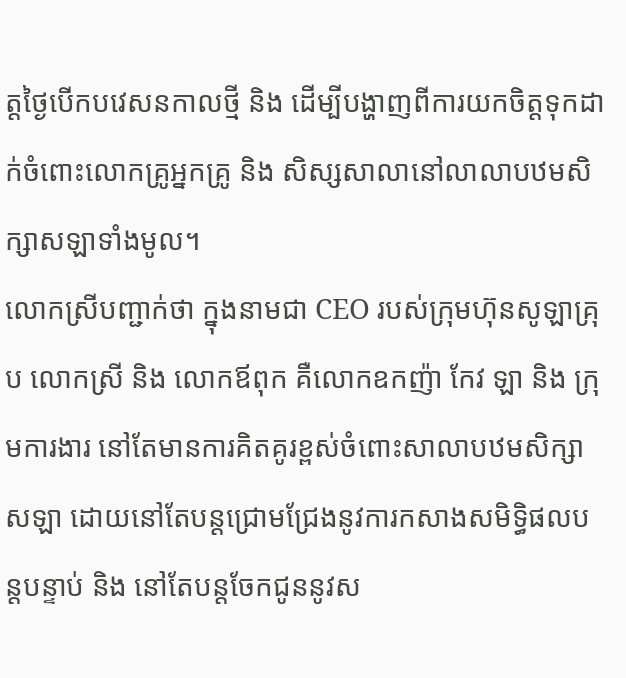ត្តថ្ងៃបើកបវេសនកាលថ្មី និង ដើម្បីបង្ហាញពីការយកចិត្តទុកដាក់ចំពោះលោកគ្រូអ្នកគ្រូ និង សិស្សសាលានៅលាលាបឋមសិក្សាសឡាទាំងមូល។
លោកស្រីបញ្ជាក់ថា ក្នុងនាមជា CEO របស់ក្រុមហ៊ុនសូឡាគ្រុប លោកស្រី និង លោកឪពុក គឺលោកឧកញ៉ា កែវ ឡា និង ក្រុមការងារ នៅតែមានការគិតគូរខ្ពស់ចំពោះសាលាបឋមសិក្សាសឡា ដោយនៅតែបន្តជ្រោមជ្រែងនូវការកសាងសមិទ្ធិផលបន្តបន្ទាប់ និង នៅតែបន្តចែកជូននូវស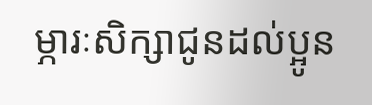ម្ភារៈសិក្សាជូនដល់ប្អូន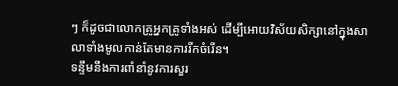ៗ ក៏ដូចជាលោកគ្រូអ្នកគ្រូទាំងអស់ ដើម្បីអោយវិស័យសិក្សានៅក្នុងសាលាទាំងមូលកាន់តែមានការរីកចំរើន។
ទន្ទឹមនឹងការពាំនាំនូវការសួរ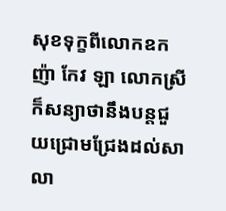សុខទុក្ខពីលោកឧកញ៉ា កែវ ឡា លោកស្រីក៏សន្យាថានឹងបន្តជួយជ្រោមជ្រែងដល់សាលា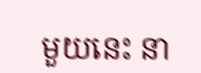មួយនេះ នា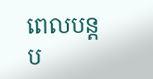ពេលបន្តប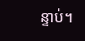ន្ទាប់។